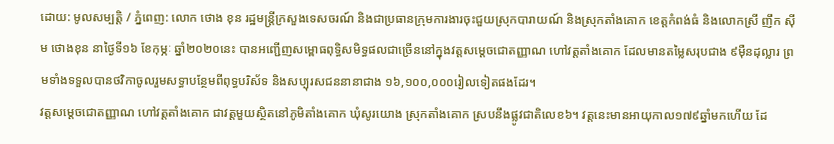ដោយ: មូលសម្បត្តិ / ភ្នំពេញ: លោក ថោង ខុន រដ្ឋមន្ត្រីក្រសួងទេសចរណ៍ និងជាប្រធានក្រុមការងារចុះជួយស្រុកបារាយណ៍ និងស្រុកតាំងគោក ខេត្តកំពង់ធំ និងលោកស្រី ញឹក ស៊ីម ថោងខុន នាថ្ងៃទី១៦ ខែកុម្ភៈ ឆ្នាំ២០២០នេះ បានអញ្ជើញសម្ពោធពុទ្ធិសមិទ្ធផលជាច្រើននៅក្នុងវត្តសម្ដេចជោតញ្ញាណ ហៅវត្តតាំងគោក ដែលមានតម្លៃសរុបជាង ៩ម៉ឺនដុល្លារ ព្រមទាំងទទួលបានថវិកាចូលរួមសទ្ធាបន្ថែមពីពុទ្ធបរិស័ទ និងសប្បុរសជននានាជាង ១៦,១០០,០០០រៀលទៀតផងដែរ។
វត្តសម្ដេចជោតញ្ញាណ ហៅវត្តតាំងគោក ជាវត្តមួយស្ថិតនៅភូមិតាំងគោក ឃុំសូរយោង ស្រុកតាំងគោក ស្របនឹងផ្លូវជាតិលេខ៦។ វត្តនេះមានអាយុកាល១៧៩ឆ្នាំមកហើយ ដែ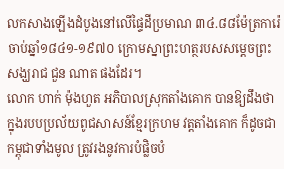លកសាងឡើងដំបូងនៅលើផ្ទៃដីប្រមាណ ៣៤.៨៨ម៉ែត្រការ៉េ ចាប់ឆ្នាំ១៨៤១-១៩៧០ ក្រោមស្នាព្រះហត្ថរបសសម្ដេចព្រះសង្ឃរាជ ជួន ណាត ផងដែរ។
លោក ហាក់ ម៉ុងហួត អភិបាលស្រុកតាំងគោក បានឱ្យដឹងថា ក្នុងរបបប្រល័យពូជសាសន៍ខ្មែរក្រហម វត្តតាំងគោក ក៏ដូចជាកម្ពុជាទាំងមូល ត្រូវរងនូវការបំផ្លិចបំ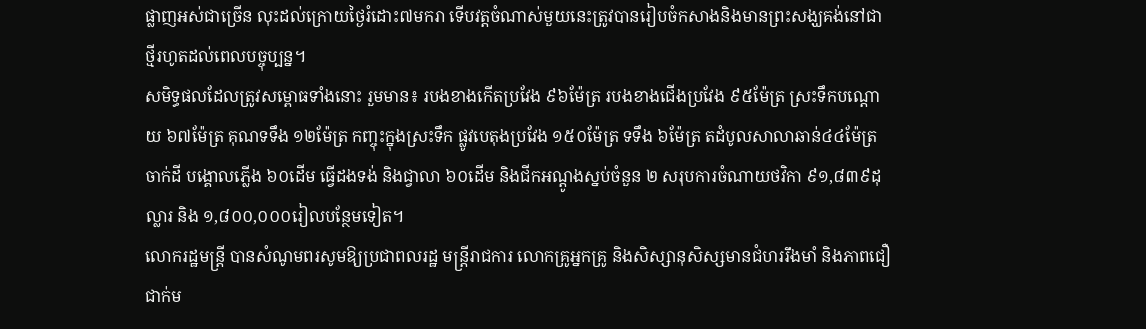ផ្លាញអស់ជាច្រើន លុះដល់ក្រោយថ្ងៃរំដោះ៧មករា ទើបវត្តចំណាស់មួយនេះត្រូវបានរៀបចំកសាងនិងមានព្រះសង្ឃគង់នៅជាថ្មីរហូតដល់ពេលបច្ចុប្បន្ន។
សមិទ្ធផលដែលត្រូវសម្ពោធទាំងនោះ រួមមាន៖ របងខាងកើតប្រវែង ៩៦ម៉ែត្រ របងខាងជើងប្រវែង ៩៥ម៉ែត្រ ស្រះទឹកបណ្ដោយ ៦៧ម៉ែត្រ គុណទទឹង ១២ម៉ែត្រ កញ្ចុះក្នុងស្រះទឹក ផ្លូវបេតុងប្រវែង ១៥០ម៉ែត្រ ទទឹង ៦ម៉ែត្រ តដំបូលសាលាឆាន់៤៤ម៉ែត្រ ចាក់ដី បង្គោលភ្លើង ៦០ដើម ធ្វើដងទង់ និងជ្វាលា ៦០ដើម និងជីកអណ្ដូងស្នប់ចំនួន ២ សរុបការចំណាយថវិកា ៩១,៨៣៩ដុល្លារ និង ១,៨០០,០០០រៀលបន្ថែមទៀត។
លោករដ្ឋមន្ត្រី បានសំណូមពរសូមឱ្យប្រជាពលរដ្ឋ មន្ត្រីរាជការ លោកគ្រូអ្នកគ្រូ និងសិស្សានុសិស្សមានជំហររឹងមាំ និងភាពជឿជាក់ម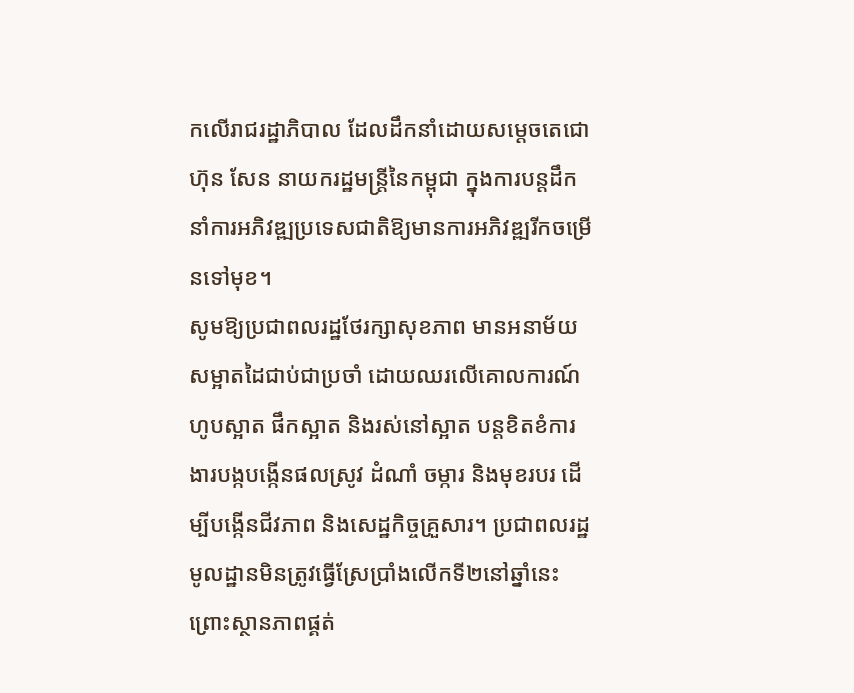កលើរាជរដ្ឋាភិបាល ដែលដឹកនាំដោយសម្តេចតេជោ ហ៊ុន សែន នាយករដ្ឋមន្ត្រីនៃកម្ពុជា ក្នុងការបន្តដឹកនាំការអភិវឌ្ឍប្រទេសជាតិឱ្យមានការអភិវឌ្ឍរីកចម្រើនទៅមុខ។
សូមឱ្យប្រជាពលរដ្ឋថែរក្សាសុខភាព មានអនាម័យ សម្អាតដៃជាប់ជាប្រចាំ ដោយឈរលើគោលការណ៍ ហូបស្អាត ផឹកស្អាត និងរស់នៅស្អាត បន្តខិតខំការងារបង្កបង្កើនផលស្រូវ ដំណាំ ចម្ការ និងមុខរបរ ដើម្បីបង្កើនជីវភាព និងសេដ្ឋកិច្ចគ្រួសារ។ ប្រជាពលរដ្ឋមូលដ្ឋានមិនត្រូវធ្វើស្រែប្រាំងលើកទី២នៅឆ្នាំនេះ ព្រោះស្ថានភាពផ្គត់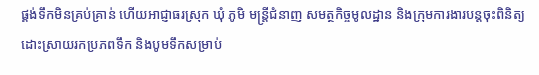ផ្គង់ទឹកមិនគ្រប់គ្រាន់ ហើយអាជ្ញាធរស្រុក ឃុំ ភូមិ មន្ត្រីជំនាញ សមត្ថកិច្ចមូលដ្ឋាន និងក្រុមការងារបន្តចុះពិនិត្យដោះស្រាយរកប្រភពទឹក និងបូមទឹកសម្រាប់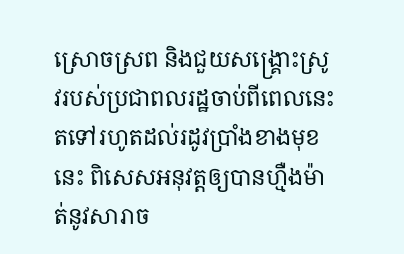ស្រោចស្រព និងជួយសង្គ្រោះស្រូវរបស់ប្រជាពលរដ្ឋចាប់ពីពេលនេះតទៅរហូតដល់រដូវប្រាំងខាងមុខនេះ ពិសេសអនុវត្តឲ្យបានហ្មឺងម៉ាត់នូវសារាច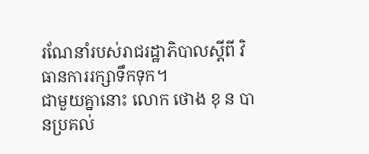រណែនាំរបស់រាជរដ្ឋាភិបាលស្តីពី វិធានការរក្សាទឹកទុក។
ជាមួយគ្នានោះ លោក ថោង ខុ ន បានប្រគល់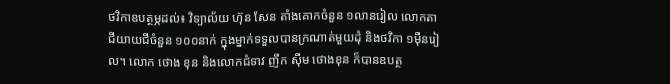ថវិកាឧបត្ថម្ភដល់៖ វិទ្យាល័យ ហ៊ុន សែន តាំងគោកចំនួន ១លានរៀល លោកតាជីយាយជីចំនួន ១០០នាក់ ក្នុងម្នាក់ទទួលបានក្រណាត់មួយដុំ និងថវិកា ១ម៉ឺនរៀល។ លោក ថោង ខុន និងលោកជំទាវ ញឹក ស៊ីម ថោងខុន ក៏បានឧបត្ថ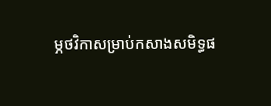ម្ភថវិកាសម្រាប់កសាងសមិទ្ធផ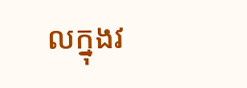លក្នុងវ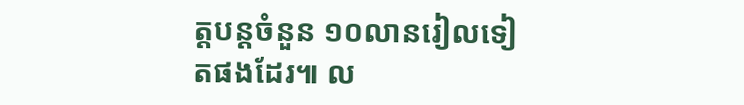ត្តបន្តចំនួន ១០លានរៀលទៀតផងដែរ៕ ល